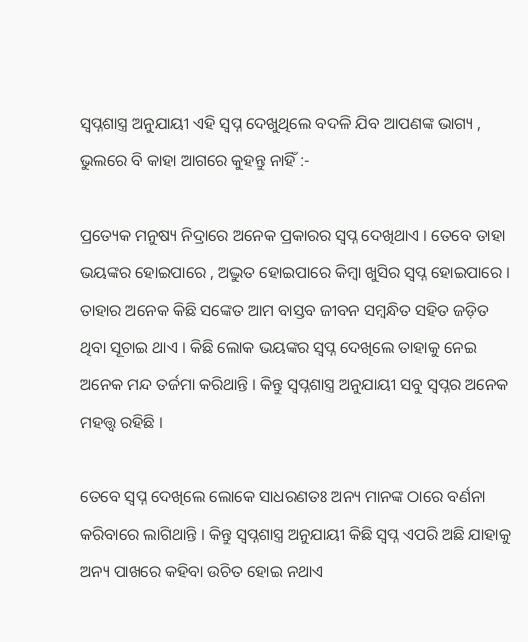ସ୍ୱପ୍ନଶାସ୍ତ୍ର ଅନୁଯାୟୀ ଏହି ସ୍ୱପ୍ନ ଦେଖୁଥିଲେ ବଦଳି ଯିବ ଆପଣଙ୍କ ଭାଗ୍ୟ , ଭୁଲରେ ବି କାହା ଆଗରେ କୁହନ୍ତୁ ନାହିଁ :-

ପ୍ରତ୍ୟେକ ମନୁଷ୍ୟ ନିଦ୍ରାରେ ଅନେକ ପ୍ରକାରର ସ୍ୱପ୍ନ ଦେଖିଥାଏ । ତେବେ ତାହା ଭୟଙ୍କର ହୋଇପାରେ , ଅଦ୍ଭୁତ ହୋଇପାରେ କିମ୍ବା ଖୁସିର ସ୍ୱପ୍ନ ହୋଇପାରେ । ତାହାର ଅନେକ କିଛି ସଙ୍କେତ ଆମ ବାସ୍ତବ ଜୀବନ ସମ୍ବନ୍ଧିତ ସହିତ ଜଡ଼ିତ ଥିବା ସୂଚାଇ ଥାଏ । କିଛି ଲୋକ ଭୟଙ୍କର ସ୍ୱପ୍ନ ଦେଖିଲେ ତାହାକୁ ନେଇ ଅନେକ ମନ୍ଦ ତର୍ଜମା କରିଥାନ୍ତି । କିନ୍ତୁ ସ୍ୱପ୍ନଶାସ୍ତ୍ର ଅନୁଯାୟୀ ସବୁ ସ୍ୱପ୍ନର ଅନେକ ମହତ୍ତ୍ୱ ରହିଛି ।

ତେବେ ସ୍ୱପ୍ନ ଦେଖିଲେ ଲୋକେ ସାଧରଣତଃ ଅନ୍ୟ ମାନଙ୍କ ଠାରେ ବର୍ଣନା କରିବାରେ ଲାଗିଥାନ୍ତି । କିନ୍ତୁ ସ୍ୱପ୍ନଶାସ୍ତ୍ର ଅନୁଯାୟୀ କିଛି ସ୍ୱପ୍ନ ଏପରି ଅଛି ଯାହାକୁ ଅନ୍ୟ ପାଖରେ କହିବା ଉଚିତ ହୋଇ ନଥାଏ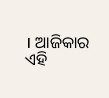। ଆଜିକାର ଏହି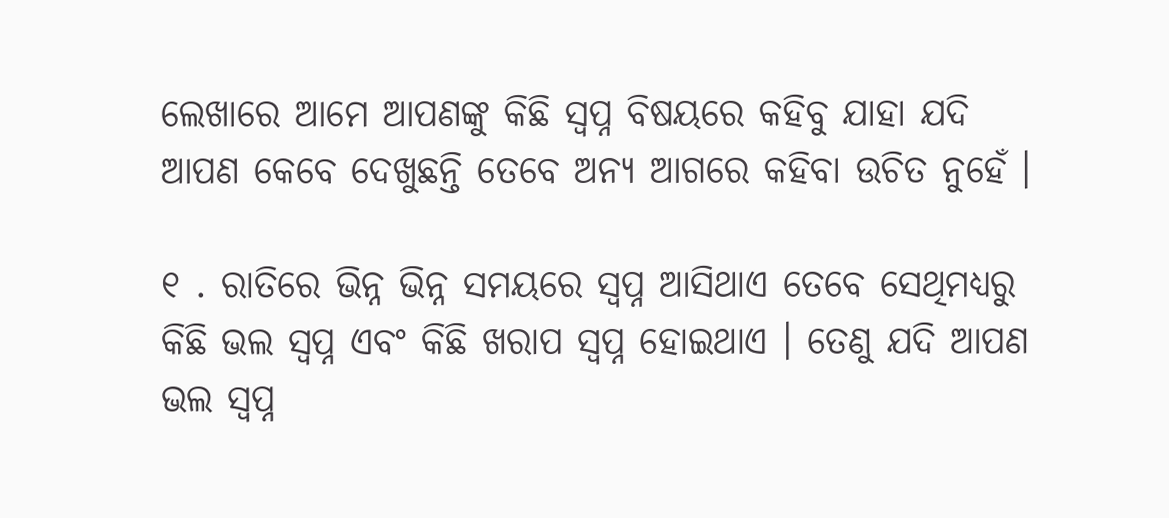ଲେଖାରେ ଆମେ ଆପଣଙ୍କୁ କିଛି ସ୍ୱପ୍ନ ବିଷୟରେ କହିବୁ ଯାହା ଯଦି ଆପଣ କେବେ ଦେଖୁଛନ୍ତି ତେବେ ଅନ୍ୟ ଆଗରେ କହିବା ଉଚିତ ନୁହେଁ ।

୧ . ରାତିରେ ଭିନ୍ନ ଭିନ୍ନ ସମୟରେ ସ୍ୱପ୍ନ ଆସିଥାଏ ତେବେ ସେଥିମଧ୍ୟରୁ କିଛି ଭଲ ସ୍ୱପ୍ନ ଏବଂ କିଛି ଖରାପ ସ୍ୱପ୍ନ ହୋଇଥାଏ । ତେଣୁ ଯଦି ଆପଣ ଭଲ ସ୍ୱପ୍ନ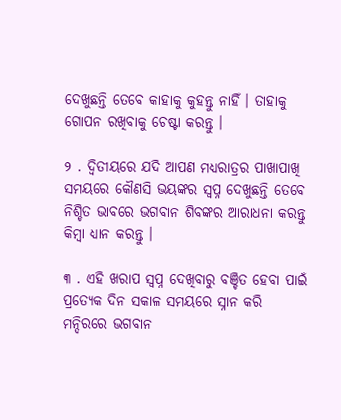ଦେଖୁଛନ୍ତି ତେବେ କାହାକୁ କୁହନ୍ତୁ ନାହିଁ । ତାହାକୁ ଗୋପନ ରଖିବାକୁ ଚେଷ୍ଟା କରନ୍ତୁ ।

୨ . ଦ୍ୱିତୀୟରେ ଯଦି ଆପଣ ମଧ୍ୟରାତ୍ରର ପାଖାପାଖି ସମୟରେ କୌଣସି ଭୟଙ୍କର ସ୍ୱପ୍ନ ଦେଖୁଛନ୍ତି ତେବେ ନିଶ୍ଚିତ ଭାବରେ ଭଗବାନ ଶିବଙ୍କର ଆରାଧନା କରନ୍ତୁ କିମ୍ବା ଧ୍ୟାନ କରନ୍ତୁ ।

୩ . ଏହି ଖରାପ ସ୍ୱପ୍ନ ଦେଖିବାରୁ ବଞ୍ଚିତ ହେବା ପାଇଁ ପ୍ରତ୍ୟେକ ଦିନ ସକାଳ ସମୟରେ ସ୍ନାନ କରି ମନ୍ଦିରରେ ଭଗବାନ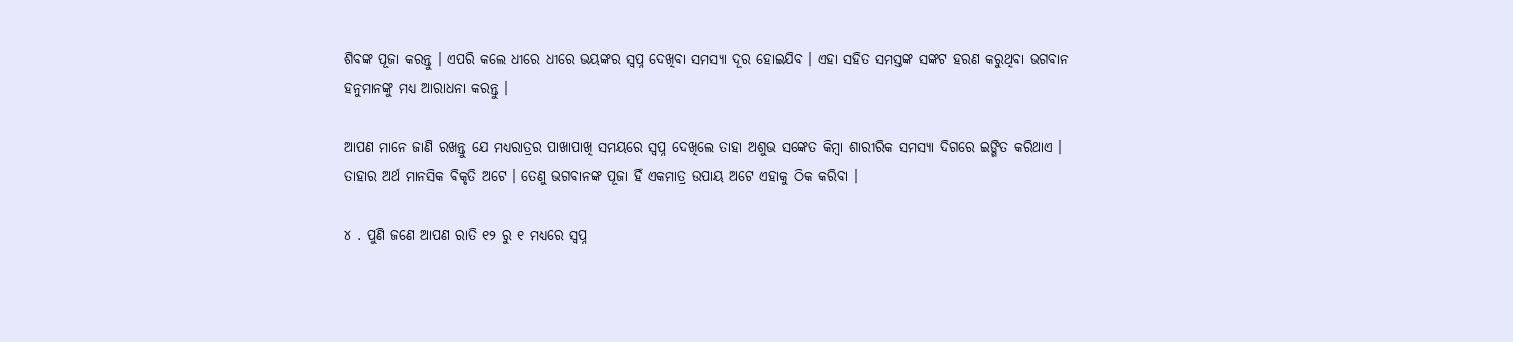ଶିବଙ୍କ ପୂଜା କରନ୍ତୁ । ଏପରି କଲେ ଧୀରେ ଧୀରେ ଭୟଙ୍କର ସ୍ୱପ୍ନ ଦେଖିବା ସମସ୍ୟା ଦୂର ହୋଇଯିବ । ଏହା ସହିତ ସମସ୍ତଙ୍କ ସଙ୍କଟ ହରଣ କରୁଥିବା ଭଗବାନ ହନୁମାନଙ୍କୁ ମଧ୍ୟ ଆରାଧନା କରନ୍ତୁ ।

ଆପଣ ମାନେ ଜାଣି ରଖନ୍ତୁ ଯେ ମଧ୍ୟରାତ୍ରର ପାଖାପାଖି ସମୟରେ ସ୍ୱପ୍ନ ଦେଖିଲେ ତାହା ଅଶୁଭ ସଙ୍କେତ କିମ୍ୱା ଶାରୀରିକ ସମସ୍ୟା ଦିଗରେ ଇଙ୍ଗିତ କରିଥାଏ । ତାହାର ଅର୍ଥ ମାନସିକ ବିକୃତି ଅଟେ । ତେଣୁ ଭଗବାନଙ୍କ ପୂଜା ହିଁ ଏକମାତ୍ର ଉପାୟ ଅଟେ ଏହାକୁ ଠିକ କରିବା ।

୪ . ପୁଣି ଜଣେ ଆପଣ ରାତି ୧୨ ରୁ ୧ ମଧ୍ୟରେ ସ୍ୱପ୍ନ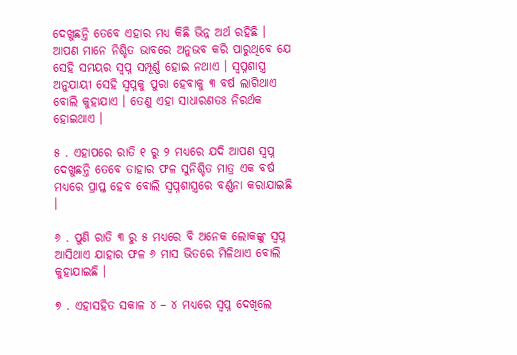ଦେଖୁଛନ୍ତି ତେବେ ଏହାର ମଧ୍ୟ କିଛି ଭିନ୍ନ ଅର୍ଥ ରହିଛି । ଆପଣ ମାନେ ନିଶ୍ଚିତ ଭାବରେ ଅନୁଭବ କରି ପାରୁଥିବେ ଯେ ସେହି ସମୟର ସ୍ୱପ୍ନ ସମ୍ପୂର୍ଣ୍ଣ ହୋଇ ନଥାଏ । ସ୍ୱପ୍ନଶାସ୍ତ୍ର ଅନୁଯାୟୀ ସେହି ସ୍ବପ୍ନକୁ ପୁରା ହେବାକୁ ୩ ବର୍ଷ ଲାଗିଥାଏ ବୋଲି କୁହାଯାଏ । ତେଣୁ ଏହା ସାଧାରଣତଃ ନିରର୍ଥକ ହୋଇଥାଏ ।

୫ . ଏହାପରେ ରାତି ୧ ରୁ ୨ ମଧ୍ୟରେ ଯଦି ଆପଣ ସ୍ୱପ୍ନ ଦେଖୁଛନ୍ତି ତେବେ ତାହାର ଫଳ ସୁନିଶ୍ଚିତ ମାତ୍ର ଏକ ବର୍ଷ ମଧ୍ୟରେ ପ୍ରାପ୍ତ ହେବ ବୋଲି ସ୍ୱପ୍ନଶାସ୍ତ୍ରରେ ବର୍ଣ୍ଣନା କରାଯାଇଛି ।

୬ . ପୁଣି ରାତି ୩ ରୁ ୫ ମଧ୍ୟରେ ବି ଅନେକ ଲୋକଙ୍କୁ ସ୍ୱପ୍ନ ଆସିଥାଏ ଯାହାର ଫଳ ୬ ମାସ ଭିତରେ ମିଳିଥାଏ ବୋଲି କୁହାଯାଇଛି ।

୭ . ଏହାସହିତ ସକାଳ ୪ – ୪ ମଧ୍ୟରେ ସ୍ୱପ୍ନ ଦେଖିଲେ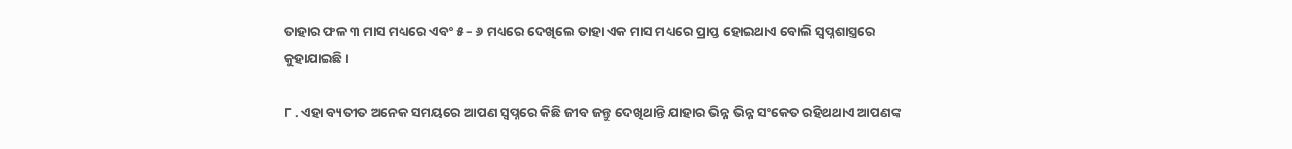ତାହାର ଫଳ ୩ ମାସ ମଧ୍ୟରେ ଏବଂ ୫ – ୬ ମଧ୍ୟରେ ଦେଖିଲେ ତାହା ଏକ ମାସ ମଧ୍ୟରେ ପ୍ରାପ୍ତ ହୋଇଥାଏ ବୋଲି ସ୍ୱପ୍ନଶାସ୍ତ୍ରରେ କୁହାଯାଇଛି ।

୮ . ଏହା ବ୍ୟତୀତ ଅନେକ ସମୟରେ ଆପଣ ସ୍ୱପ୍ନରେ କିଛି ଜୀବ ଜନ୍ତୁ ଦେଖିଥାନ୍ତି ଯାହାର ଭିନ୍ନ ଭିନ୍ନ ସଂକେତ ରହିଥଥାଏ ଆପଣଙ୍କ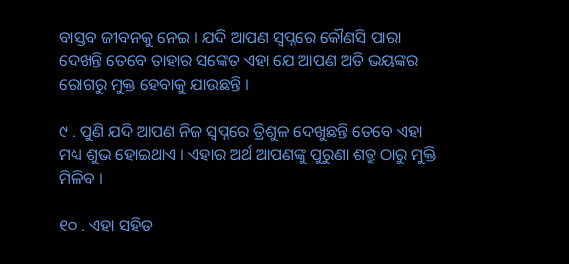ବାସ୍ତବ ଜୀବନକୁ ନେଇ । ଯଦି ଆପଣ ସ୍ୱପ୍ନରେ କୌଣସି ପାରା ଦେଖନ୍ତି ତେବେ ତାହାର ସଙ୍କେତ ଏହା ଯେ ଆପଣ ଅତି ଭୟଙ୍କର ରୋଗରୁ ମୁକ୍ତ ହେବାକୁ ଯାଉଛନ୍ତି ।

୯ . ପୁଣି ଯଦି ଆପଣ ନିଜ ସ୍ୱପ୍ନରେ ତ୍ରିଶୁଳ ଦେଖୁଛନ୍ତି ତେବେ ଏହା ମଧ୍ୟ ଶୁଭ ହୋଇଥାଏ । ଏହାର ଅର୍ଥ ଆପଣଙ୍କୁ ପୁରୁଣା ଶତ୍ରୁ ଠାରୁ ମୁକ୍ତି ମିଳିବ ।

୧୦ . ଏହା ସହିତ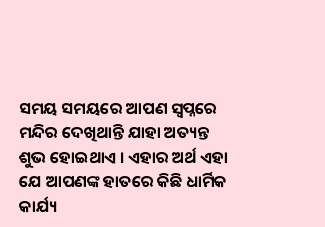ସମୟ ସମୟରେ ଆପଣ ସ୍ୱପ୍ନରେ ମନ୍ଦିର ଦେଖିଥାନ୍ତି ଯାହା ଅତ୍ୟନ୍ତ ଶୁଭ ହୋଇଥାଏ । ଏହାର ଅର୍ଥ ଏହା ଯେ ଆପଣଙ୍କ ହାତରେ କିଛି ଧାର୍ମିକ କାର୍ଯ୍ୟ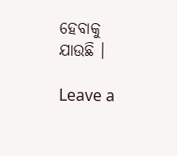ହେବାକୁ ଯାଉଛି ।

Leave a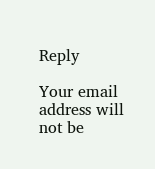Reply

Your email address will not be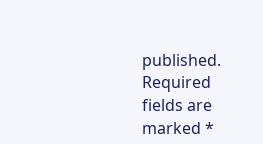published. Required fields are marked *